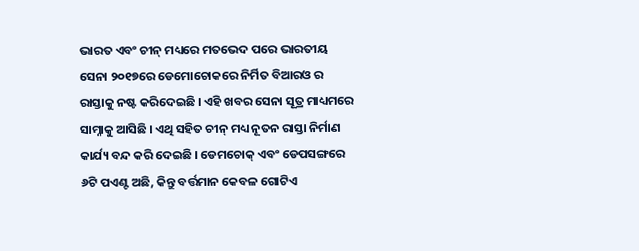ଭାରତ ଏବଂ ଚୀନ୍ ମଧ୍ୟରେ ମତଭେଦ ପରେ ଭାରତୀୟ ସେନା ୨୦୧୭ରେ ଡେମୋଚୋକରେ ନିର୍ମିତ ବିଆରଓ ର ରାସ୍ତାକୁ ନଷ୍ଟ କରିଦେଇଛି । ଏହି ଖବର ସେନା ସୂତ୍ର ମାଧ୍ୟମରେ ସାମ୍ନାକୁ ଆସିଛି । ଏଥି ସହିତ ଚୀନ୍ ମଧ୍ୟ ନୂତନ ରାସ୍ତା ନିର୍ମାଣ କାର୍ଯ୍ୟ ବନ୍ଦ କରି ଦେଇଛି । ଡେମଚୋକ୍ ଏବଂ ଡେପସଙ୍ଗରେ ୬ଟି ପଏଣ୍ଟ ଅଛି, କିନ୍ତୁ ବର୍ତ୍ତମାନ କେବଳ ଗୋଟିଏ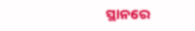ସ୍ଥାନରେ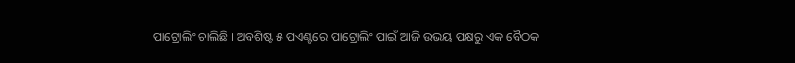ପାଟ୍ରୋଲିଂ ଚାଲିଛି । ଅବଶିଷ୍ଟ ୫ ପଏଣ୍ଟରେ ପାଟ୍ରୋଲିଂ ପାଇଁ ଆଜି ଉଭୟ ପକ୍ଷରୁ ଏକ ବୈଠକ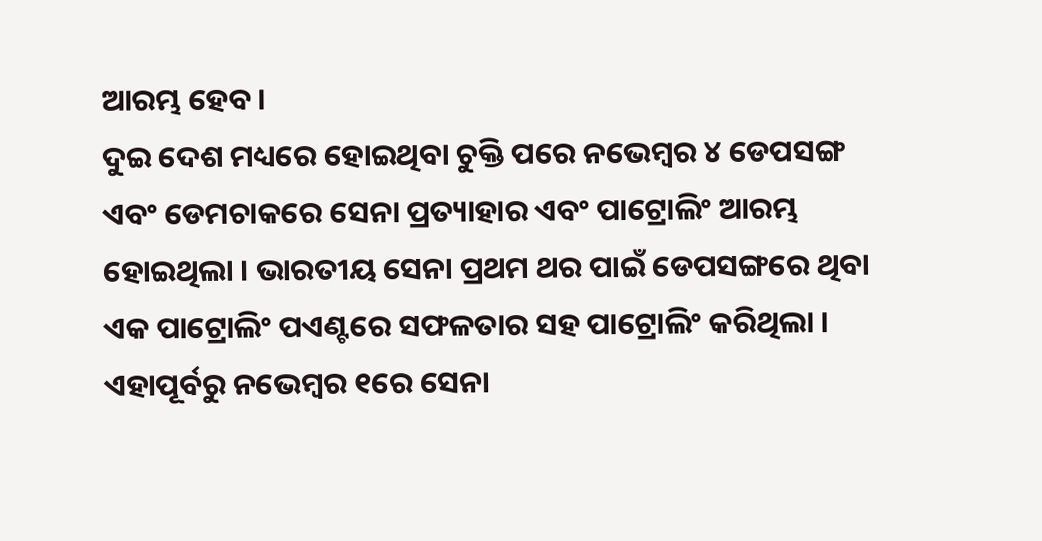ଆରମ୍ଭ ହେବ ।
ଦୁଇ ଦେଶ ମଧ୍ୟରେ ହୋଇଥିବା ଚୁକ୍ତି ପରେ ନଭେମ୍ବର ୪ ଡେପସଙ୍ଗ ଏବଂ ଡେମଚାକରେ ସେନା ପ୍ରତ୍ୟାହାର ଏବଂ ପାଟ୍ରୋଲିଂ ଆରମ୍ଭ ହୋଇଥିଲା । ଭାରତୀୟ ସେନା ପ୍ରଥମ ଥର ପାଇଁ ଡେପସଙ୍ଗରେ ଥିବା ଏକ ପାଟ୍ରୋଲିଂ ପଏଣ୍ଟରେ ସଫଳତାର ସହ ପାଟ୍ରୋଲିଂ କରିଥିଲା । ଏହାପୂର୍ବରୁ ନଭେମ୍ବର ୧ରେ ସେନା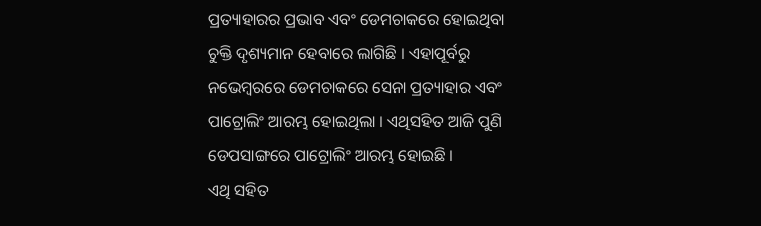ପ୍ରତ୍ୟାହାରର ପ୍ରଭାବ ଏବଂ ଡେମଚାକରେ ହୋଇଥିବା ଚୁକ୍ତି ଦୃଶ୍ୟମାନ ହେବାରେ ଲାଗିଛି । ଏହାପୂର୍ବରୁ ନଭେମ୍ବରରେ ଡେମଚାକରେ ସେନା ପ୍ରତ୍ୟାହାର ଏବଂ ପାଟ୍ରୋଲିଂ ଆରମ୍ଭ ହୋଇଥିଲା । ଏଥିସହିତ ଆଜି ପୁଣି ଡେପସାଙ୍ଗରେ ପାଟ୍ରୋଲିଂ ଆରମ୍ଭ ହୋଇଛି ।
ଏଥି ସହିତ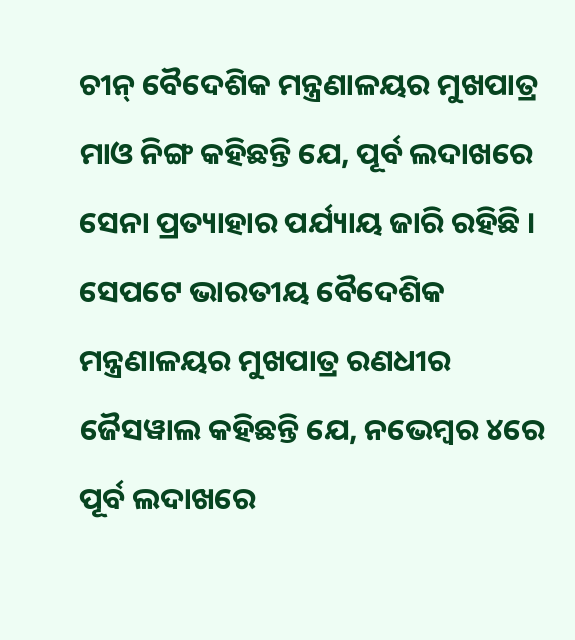ଚୀନ୍ ବୈଦେଶିକ ମନ୍ତ୍ରଣାଳୟର ମୁଖପାତ୍ର ମାଓ ନିଙ୍ଗ କହିଛନ୍ତି ଯେ, ପୂର୍ବ ଲଦାଖରେ ସେନା ପ୍ରତ୍ୟାହାର ପର୍ଯ୍ୟାୟ ଜାରି ରହିଛି । ସେପଟେ ଭାରତୀୟ ବୈଦେଶିକ ମନ୍ତ୍ରଣାଳୟର ମୁଖପାତ୍ର ରଣଧୀର ଜୈସୱାଲ କହିଛନ୍ତି ଯେ, ନଭେମ୍ବର ୪ରେ ପୂର୍ବ ଲଦାଖରେ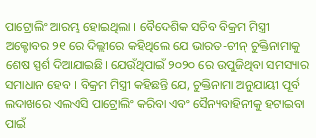ପାଟ୍ରୋଲିଂ ଆରମ୍ଭ ହୋଇଥିଲା । ବୈଦେଶିକ ସଚିବ ବିକ୍ରମ ମିସ୍ତ୍ରୀ ଅକ୍ଟୋବର ୨୧ ରେ ଦିଲ୍ଲୀରେ କହିଥିଲେ ଯେ ଭାରତ-ଚୀନ୍ ଚୁକ୍ତିନାମାକୁ ଶେଷ ସ୍ପର୍ଶ ଦିଆଯାଇଛି। ଯେଉଁଥିପାଇଁ ୨୦୨୦ ରେ ଉପୁଜିଥିବା ସମସ୍ୟାର ସମାଧାନ ହେବ । ବିକ୍ରମ ମିସ୍ତ୍ରୀ କହିଛନ୍ତି ଯେ, ଚୁକ୍ତିନାମା ଅନୁଯାୟୀ ପୂର୍ବ ଲଦାଖରେ ଏଲଏସି ପାଟ୍ରୋଲିଂ କରିବା ଏବଂ ସୈନ୍ୟବାହିନୀକୁ ହଟାଇବା ପାଇଁ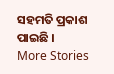ସହମତି ପ୍ରକାଶ ପାଇଛି ।
More Stories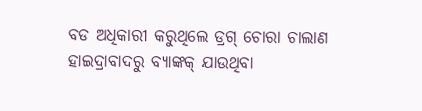ବଡ ଅଧିକାରୀ କରୁଥିଲେ ଡ୍ରଗ୍ ଚୋରା ଚାଲାଣ
ହାଇଦ୍ରାବାଦରୁ ବ୍ୟାଙ୍କକ୍ ଯାଉଥିବା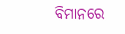ବିମାନରେ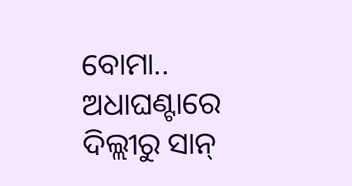ବୋମା..
ଅଧାଘଣ୍ଟାରେ ଦିଲ୍ଲୀରୁ ସାନ୍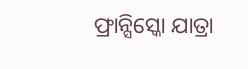ଫ୍ରାନ୍ସିସ୍କୋ ଯାତ୍ରା